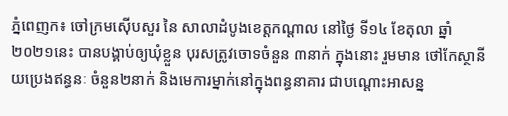ភ្នំពេញក៖ ចៅក្រមស៊ើបសួរ នៃ សាលាដំបូងខេត្តកណ្តាល នៅថ្ងៃ ទី១៤ ខែតុលា ឆ្នាំ ២០២១នេះ បានបង្គាប់ឲ្យឃុំខ្លួន បុរសត្រូវចោទចំនួន ៣នាក់ ក្នុងនោះ រួមមាន ថៅកែស្ថានីយប្រេងឥន្ធនៈ ចំនួន២នាក់ និងមេការម្នាក់នៅក្នុងពន្ធនាគារ ជាបណ្ដោះអាសន្ន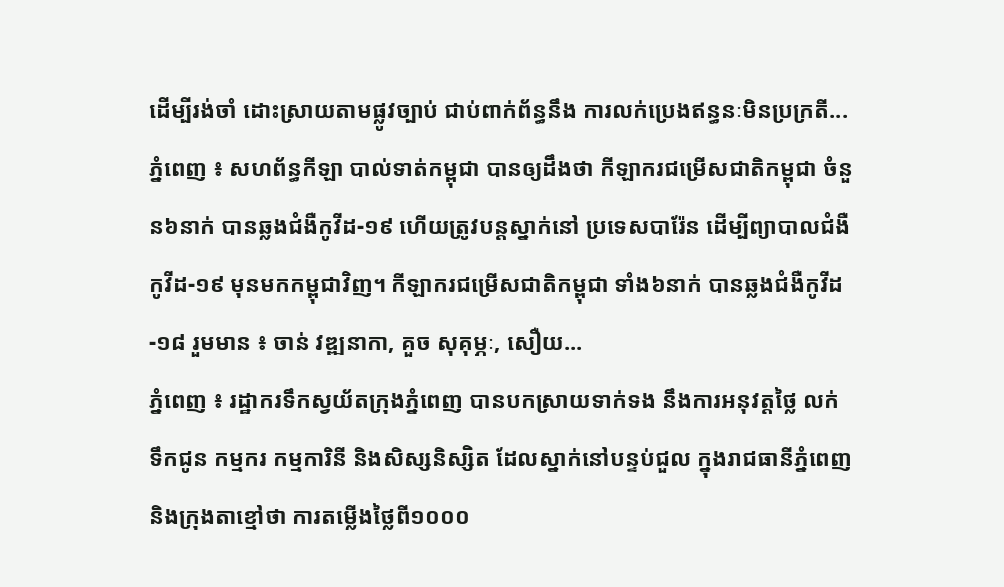ដើម្បីរង់ចាំ ដោះស្រាយតាមផ្លូវច្បាប់ ជាប់ពាក់ព័ន្ធនឹង ការលក់ប្រេងឥន្ធនៈមិនប្រក្រតី...
ភ្នំពេញ ៖ សហព័ន្ធកីឡា បាល់ទាត់កម្ពុជា បានឲ្យដឹងថា កីឡាករជម្រើសជាតិកម្ពុជា ចំនួន៦នាក់ បានឆ្លងជំងឺកូវីដ-១៩ ហើយត្រូវបន្ដស្នាក់នៅ ប្រទេសបារ៉ែន ដើម្បីព្យាបាលជំងឺកូវីដ-១៩ មុនមកកម្ពុជាវិញ។ កីឡាករជម្រើសជាតិកម្ពុជា ទាំង៦នាក់ បានឆ្លងជំងឺកូវីដ-១៨ រួមមាន ៖ ចាន់ វឌ្ឍនាកា, គួច សុគុម្ភៈ, សឿយ...
ភ្នំពេញ ៖ រដ្ឋាករទឹកស្វយ័តក្រុងភ្នំពេញ បានបកស្រាយទាក់ទង នឹងការអនុវត្តថ្លៃ លក់ទឹកជូន កម្មករ កម្មការិនី និងសិស្សនិស្សិត ដែលស្នាក់នៅបន្ទប់ជួល ក្នុងរាជធានីភ្នំពេញ និងក្រុងតាខ្មៅថា ការតម្លើងថ្លៃពី១០០០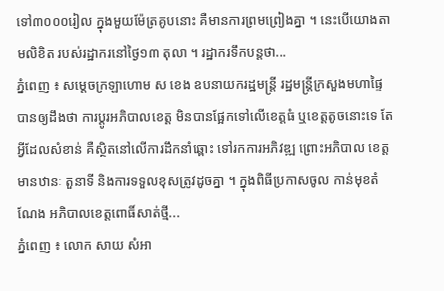ទៅ៣០០០រៀល ក្នុងមួយម៉ែត្រគូបនោះ គឺមានការព្រមព្រៀងគ្នា ។ នេះបើយោងតាមលិខិត របស់រដ្ឋាករនៅថ្ងៃ១៣ តុលា ។ រដ្ឋាករទឹកបន្តថា...
ភ្នំពេញ ៖ សម្ដេចក្រឡាហោម ស ខេង ឧបនាយករដ្ឋមន្ដ្រី រដ្ឋមន្ដ្រីក្រសួងមហាផ្ទៃ បានឲ្យដឹងថា ការប្តូរអភិបាលខេត្ត មិនបានផ្អែកទៅលើខេត្តធំ ឬខេត្តតូចនោះទេ តែអ្វីដែលសំខាន់ គឺស្ថិតនៅលើការដឹកនាំឆ្ពោះ ទៅរកការអភិវឌ្ឍ ព្រោះអភិបាល ខេត្តមានឋានៈ តួនាទី និងការទទួលខុសត្រូវដូចគ្នា ។ ក្នុងពិធីប្រកាសចូល កាន់មុខតំណែង អភិបាលខេត្តពោធិ៍សាត់ថ្មី...
ភ្នំពេញ ៖ លោក សាយ សំអា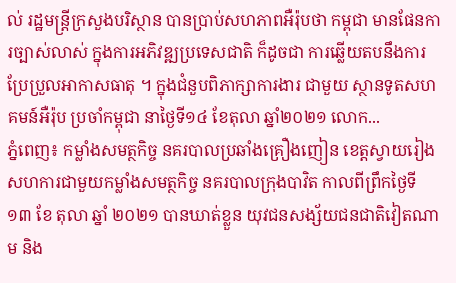ល់ រដ្ឋមន្រ្តីក្រសួងបរិស្ថាន បានប្រាប់សហភាពអឺរ៉ុបថា កម្ពុជា មានផែនការច្បាស់លាស់ ក្នុងការអភិវឌ្ឍប្រទេសជាតិ ក៏ដូចជា ការឆ្លើយតបនឹងការ ប្រែប្រួលអាកាសធាតុ ។ ក្នុងជំនួបពិភាក្សាការងារ ជាមួយ ស្ថានទូតសហគមន៍អឺរ៉ុប ប្រចាំកម្ពុជា នាថ្ងៃទី១៤ ខែតុលា ឆ្នាំ២០២១ លោក...
ភ្នំពេញ៖ កម្លាំងសមត្ថកិច្ច នគរបាលប្រឆាំងគ្រឿងញៀន ខេត្តស្វាយរៀង សហការជាមួយកម្លាំងសមត្ថកិច្ច នគរបាលក្រុងបាវិត កាលពីព្រឹកថ្ងៃទី ១៣ ខែ តុលា ឆ្នាំ ២០២១ បានឃាត់ខ្លួន យុវជនសង្ស័យជនជាតិវៀតណាម និង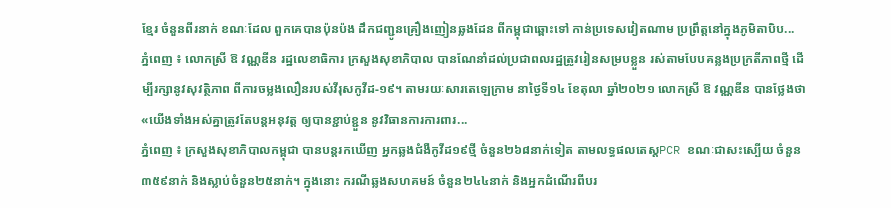ខ្មែរ ចំនួនពីរនាក់ ខណៈដែល ពួកគេបានប៉ុនប៉ង ដឹកជញ្ជូនគ្រឿងញៀនឆ្លងដែន ពីកម្ពុជាឆ្ពោះទៅ កាន់ប្រទេសវៀតណាម ប្រព្រឹត្តនៅក្នុងភូមិតាបិប...
ភ្នំពេញ ៖ លោកស្រី ឱ វណ្ណឌីន រដ្ឋលេខាធិការ ក្រសួងសុខាភិបាល បានណែនាំដល់ប្រជាពលរដ្ឋត្រូវរៀនសម្របខ្លួន រស់តាមបែបគន្លងប្រក្រតីភាពថ្មី ដើម្បីរក្សានូវសុវត្ថិភាព ពីការចម្លងលឿនរបស់វីរុសកូវីដ-១៩។ តាមរយៈសារតេឡេក្រាម នាថ្ងៃទី១៤ ខែតុលា ឆ្នាំ២០២១ លោកស្រី ឱ វណ្ណឌីន បានថ្លែងថា «យើងទាំងអស់គ្នាត្រូវតែបន្តអនុវត្ត ឲ្យបានខ្ជាប់ខ្ជួន នូវវិធានការការពារ...
ភ្នំពេញ ៖ ក្រសួងសុខាភិបាលកម្ពុជា បានបន្តរកឃើញ អ្នកឆ្លងជំងឺកូវីដ១៩ថ្មី ចំនួន២៦៨នាក់ទៀត តាមលទ្ធផលតេស្តPCR ខណៈជាសះស្បើយ ចំនួន៣៥៩នាក់ និងស្លាប់ចំនួន២៥នាក់។ ក្នុងនោះ ករណីឆ្លងសហគមន៍ ចំនួន២៤៤នាក់ និងអ្នកដំណើរពីបរ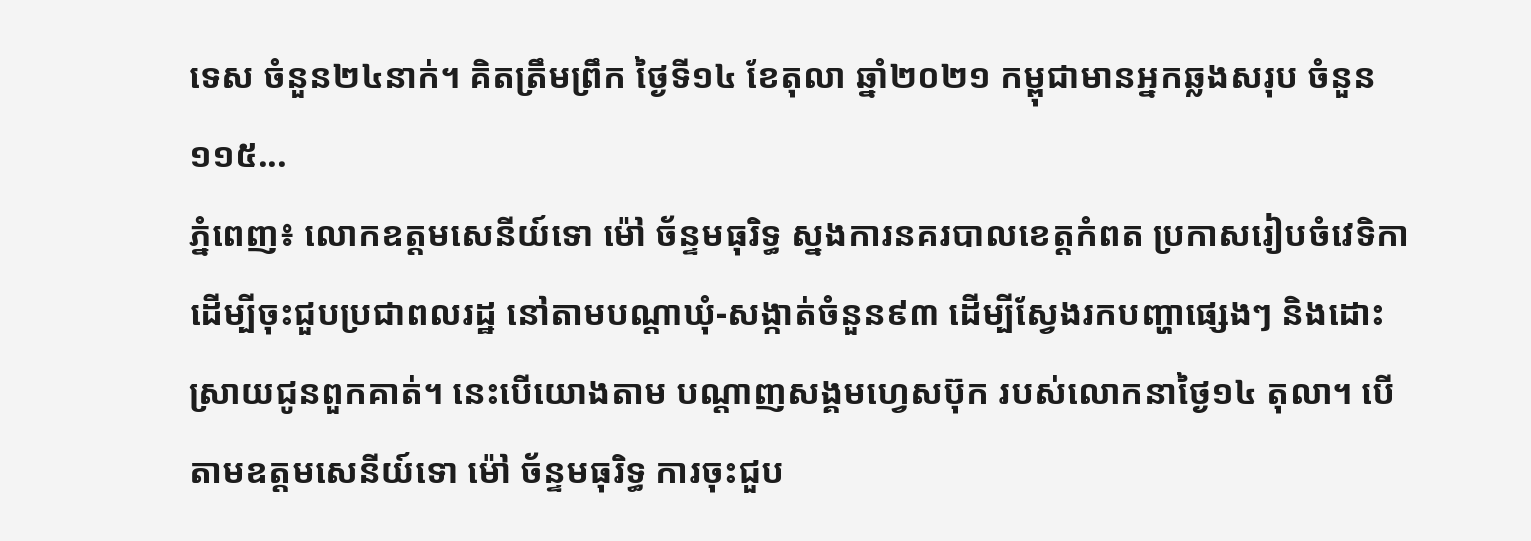ទេស ចំនួន២៤នាក់។ គិតត្រឹមព្រឹក ថ្ងៃទី១៤ ខែតុលា ឆ្នាំ២០២១ កម្ពុជាមានអ្នកឆ្លងសរុប ចំនួន ១១៥...
ភ្នំពេញ៖ លោកឧត្តមសេនីយ៍ទោ ម៉ៅ ច័ន្ទមធុរិទ្ធ ស្នងការនគរបាលខេត្ដកំពត ប្រកាសរៀបចំវេទិកា ដើម្បីចុះជួបប្រជាពលរដ្ឋ នៅតាមបណ្តាឃុំ-សង្កាត់ចំនួន៩៣ ដើម្បីស្វែងរកបញ្ហាផ្សេងៗ និងដោះស្រាយជូនពួកគាត់។ នេះបើយោងតាម បណ្តាញសង្គមហ្វេសប៊ុក របស់លោកនាថ្ងៃ១៤ តុលា។ បើតាមឧត្តមសេនីយ៍ទោ ម៉ៅ ច័ន្ទមធុរិទ្ធ ការចុះជួប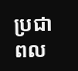ប្រជាពល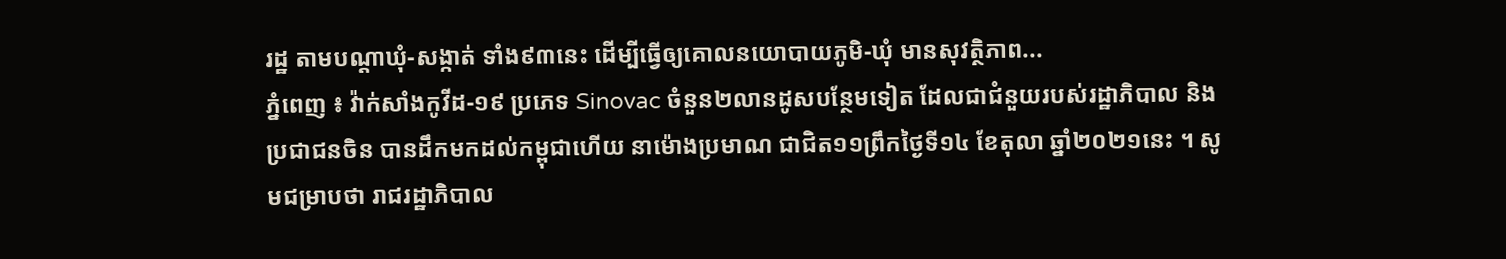រដ្ឋ តាមបណ្តាឃុំ-សង្កាត់ ទាំង៩៣នេះ ដើម្បីធ្វើឲ្យគោលនយោបាយភូមិ-ឃុំ មានសុវត្ថិភាព...
ភ្នំពេញ ៖ វ៉ាក់សាំងកូវីដ-១៩ ប្រភេទ Sinovac ចំនួន២លានដូសបន្ថែមទៀត ដែលជាជំនួយរបស់រដ្ឋាភិបាល និងប្រជាជនចិន បានដឹកមកដល់កម្ពុជាហើយ នាម៉ោងប្រមាណ ជាជិត១១ព្រឹកថ្ងៃទី១៤ ខែតុលា ឆ្នាំ២០២១នេះ ។ សូមជម្រាបថា រាជរដ្ឋាភិបាល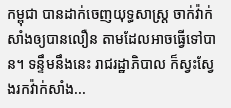កម្ពុជា បានដាក់ចេញយុទ្ធសាស្ត្រ ចាក់វ៉ាក់សាំងឲ្យបានលឿន តាមដែលអាចធ្វើទៅបាន។ ទន្ទឹមនឹងនេះ រាជរដ្ឋាភិបាល ក៏ស្វះស្វែងរកវ៉ាក់សាំង...